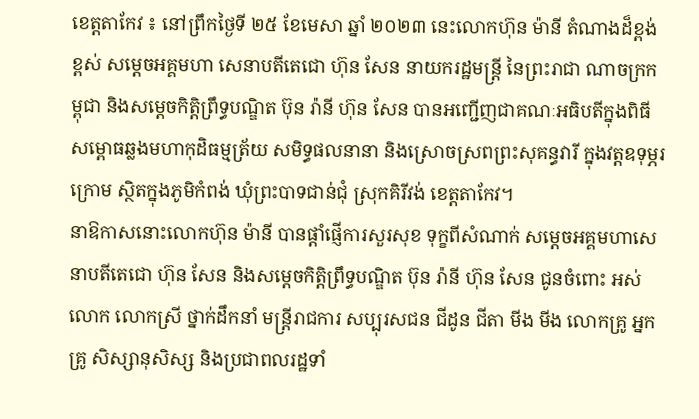ខេត្តតាកែវ ៖ នៅព្រឹកថ្ងៃទី ២៥ ខែមេសា ឆ្នាំ ២០២៣ នេះលោកហ៊ុន ម៉ានី តំណាងដ៏ខ្ពង់ខ្ពស់ សម្តេចអគ្គមហា សេនាបតីតេជោ ហ៊ុន សែន នាយករដ្ឋមន្ត្រី នៃព្រះរាជា ណាចក្រកម្ពុជា និងសម្តេចកិត្តិព្រឹទ្ធបណ្ឌិត ប៊ុន រ៉ានី ហ៊ុន សែន បានអញ្ជើញជាគណៈអធិបតីក្នុងពិធី សម្ពោធឆ្លងមហាកុដិធម្មត្រ័យ សមិទ្ធផលនានា និងស្រោចស្រពព្រះសុគន្ធវារី ក្នុងវត្តឧទុម្ភរក្រោម ស្ថិតក្នុងភូមិកំពង់ ឃុំព្រះបាទជាន់ជុំ ស្រុកគិរីវង់ ខេត្តតាកែវ។
នាឱកាសនោះលោកហ៊ុន ម៉ានី បានផ្តាំផ្ញើការសួរសុខ ទុក្ខពីសំណាក់ សម្តេចអគ្គមហាសេនាបតីតេជោ ហ៊ុន សែន និងសម្តេចកិត្តិព្រឹទ្ធបណ្ឌិត ប៊ុន រ៉ានី ហ៊ុន សែន ជូនចំពោះ អស់លោក លោកស្រី ថ្នាក់ដឹកនាំ មន្ត្រីរាជការ សប្បុរសជន ជីដូន ជីតា មីង មីង លោកគ្រូ អ្នកគ្រូ សិស្សានុសិស្ស និងប្រជាពលរដ្ឋទាំ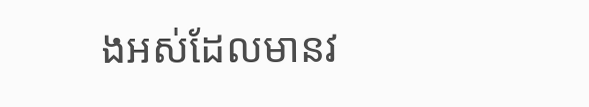ងអស់ដែលមានវ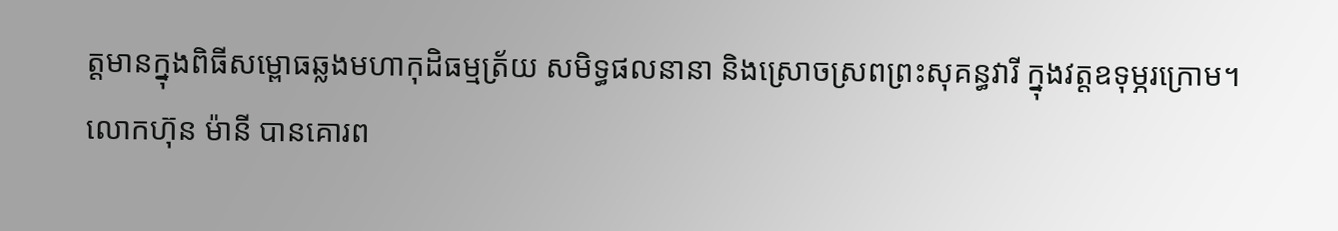ត្តមានក្នុងពិធីសម្ពោធឆ្លងមហាកុដិធម្មត្រ័យ សមិទ្ធផលនានា និងស្រោចស្រពព្រះសុគន្ធវារី ក្នុងវត្តឧទុម្ភរក្រោម។
លោកហ៊ុន ម៉ានី បានគោរព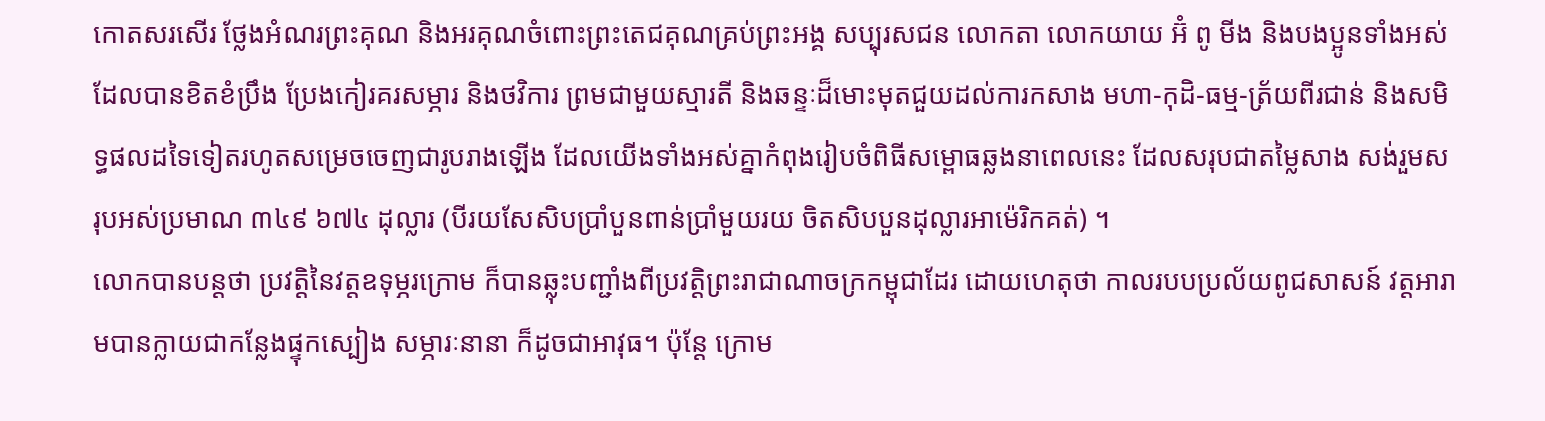កោតសរសើរ ថ្លែងអំណរព្រះគុណ និងអរគុណចំពោះព្រះតេជគុណគ្រប់ព្រះអង្គ សប្បុរសជន លោកតា លោកយាយ អ៊ំ ពូ មីង និងបងប្អូនទាំងអស់ ដែលបានខិតខំប្រឹង ប្រែងកៀរគរសម្ភារ និងថវិការ ព្រមជាមួយស្មារតី និងឆន្ទៈដ៏មោះមុតជួយដល់ការកសាង មហា-កុដិ-ធម្ម-ត្រ័យពីរជាន់ និងសមិទ្ធផលដទៃទៀតរហូតសម្រេចចេញជារូបរាងឡើង ដែលយើងទាំងអស់គ្នាកំពុងរៀបចំពិធីសម្ពោធឆ្លងនាពេលនេះ ដែលសរុបជាតម្លៃសាង សង់រួមសរុបអស់ប្រមាណ ៣៤៩ ៦៧៤ ដុល្លារ (បីរយសែសិបប្រាំបួនពាន់ប្រាំមួយរយ ចិតសិបបួនដុល្លារអាម៉េរិកគត់) ។
លោកបានបន្តថា ប្រវត្តិនៃវត្តឧទុម្ភរក្រោម ក៏បានឆ្លុះបញ្ជាំងពីប្រវត្តិព្រះរាជាណាចក្រកម្ពុជាដែរ ដោយហេតុថា កាលរបបប្រល័យពូជសាសន៍ វត្តអារាមបានក្លាយជាកន្លែងផ្ទុកស្បៀង សម្ភារៈនានា ក៏ដូចជាអាវុធ។ ប៉ុន្តែ ក្រោម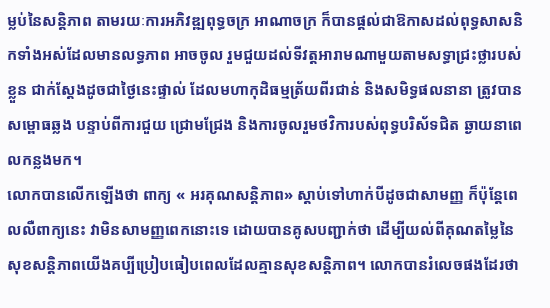ម្លប់នៃសន្តិភាព តាមរយៈការអភិវឌ្ឍពុទ្ធចក្រ អាណាចក្រ ក៏បានផ្ដល់ជាឱកាសដល់ពុទ្ធសាសនិកទាំងអស់ដែលមានលទ្ធភាព អាចចូល រួមជួយដល់ទីវត្តអារាមណាមួយតាមសទ្ធាជ្រះថ្លារបស់ខ្លួន ជាក់ស្ដែងដូចជាថ្ងៃនេះផ្ទាល់ ដែលមហាកុដិធម្មត្រ័យពីរជាន់ និងសមិទ្ធផលនានា ត្រូវបានសម្ពោធឆ្លង បន្ទាប់ពីការជួយ ជ្រោមជ្រែង និងការចូលរួមថវិការបស់ពុទ្ធបរិស័ទជិត ឆ្ងាយនាពេលកន្លងមក។
លោកបានលើកឡើងថា ពាក្យ « អរគុណសន្តិភាព» ស្តាប់ទៅហាក់បីដូចជាសាមញ្ញ ក៏ប៉ុន្តែពេលលឺពាក្យនេះ វាមិនសាមញ្ញពេកនោះទេ ដោយបានគូសបញ្ជាក់ថា ដើម្បីយល់ពីគុណតម្លៃនៃសុខសន្តិភាពយើងគប្បីប្រៀបធៀបពេលដែលគ្មានសុខសន្តិភាព។ លោកបានរំលេចផងដែរថា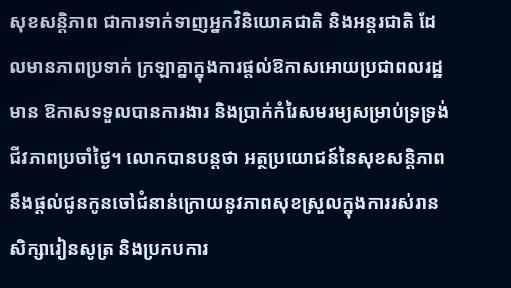សុខសន្តិភាព ជាការទាក់ទាញអ្នកវិនិយោគជាតិ និងអន្តរជាតិ ដែលមានភាពប្រទាក់ ក្រឡាគ្នាក្នុងការផ្តល់ឱកាសអោយប្រជាពលរដ្ឋមាន ឱកាសទទួលបានការងារ និងប្រាក់កំរៃសមរម្យសម្រាប់ទ្រទ្រង់ជីវភាពប្រចាំថ្ងៃ។ លោកបានបន្តថា អត្ថប្រយោជន៍នៃសុខសន្តិភាព នឹងផ្តល់ជូនកូនចៅជំនាន់ក្រោយនូវភាពសុខស្រួលក្នុងការរស់រាន សិក្សារៀនសូត្រ និងប្រកបការ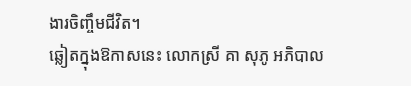ងារចិញ្ចឹមជីវិត។
ឆ្លៀតក្នុងឱកាសនេះ លោកស្រី គា សុភូ អភិបាល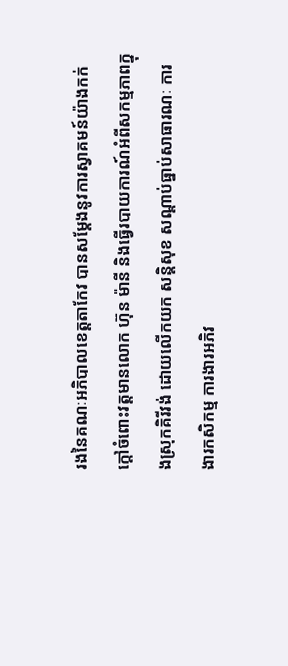រងនៃគណៈអភិបាលខេត្តតាកែវ បានសម្តែងនូវការស្វាគមន៍យ៉ាងកក់ក្តៅចំពោះវត្តមានលោក ហ៊ុន ម៉ានី និងធ្វើរបាយការណ៍អំពីសកម្មភាពក្នុងស្រុកគិរីវង់ ដោយលើកយក សន្តិសុខ សណ្តាប់ធ្នាប់សាធារណៈ ការងារកសិកម្ម ការងារអភិវ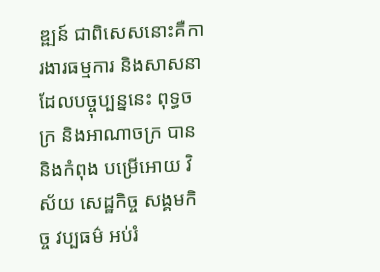ឌ្ឍន៍ ជាពិសេសនោះគឺការងារធម្មការ និងសាសនា ដែលបច្ចុប្បន្ននេះ ពុទ្ធចក្រ និងអាណាចក្រ បាន និងកំពុង បម្រើអោយ វិស័យ សេដ្ឋកិច្ច សង្គមកិច្ច វប្បធម៌ អប់រំ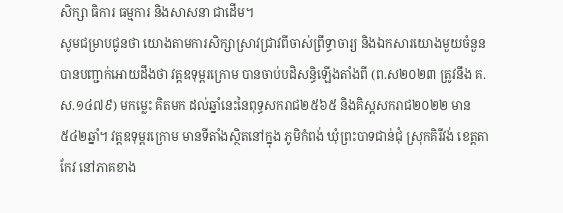សិក្សា ធិការ ធម្មការ និងសាសនា ជាដើម។
សូមជម្រាបជូនថា យោងតាមការសិក្សាស្រាវជ្រាវពីចាស់ព្រឹទ្ធាចារ្យ និងឯកសារយោងមួយចំនួន បានបញ្ជាក់អោយដឹងថា វត្តឧទុម្ពរក្រោម បានចាប់បដិសន្ធិឡើងតាំងពី (ព.ស២០២៣ ត្រូវនឹង គ.ស.១៤៧៩) មកម្លេះ គិតមក ដល់ឆ្នាំនេះនៃពុទ្ធសករាជ២៥៦៥ និងគិស្តសករាជ២០២២ មាន ៥៤២ឆ្នាំ។ វត្តឧទុម្ពរក្រោម មានទីតាំងស្ថិតនៅក្នុង ភូមិកំពង់ ឃុំព្រះបាទជាន់ជុំ ស្រុកគិរីវង់ ខេត្តតាកែវ នៅភាគខាង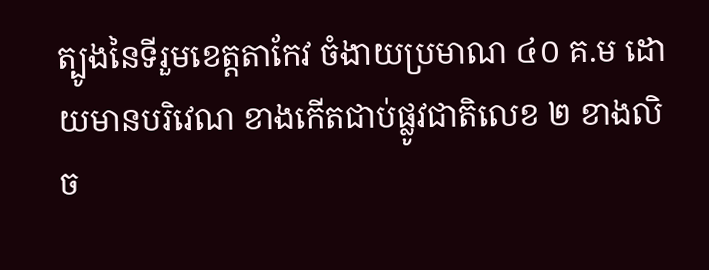ត្បូងនៃទីរួមខេត្តតាកែវ ចំងាយប្រមាណ ៤០ គ.ម ដោយមានបរិវេណ ខាងកើតជាប់ផ្លូវជាតិលេខ ២ ខាងលិច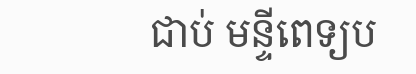ជាប់ មន្ទីពេទ្យប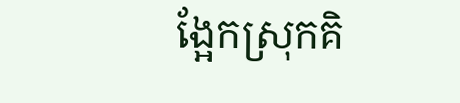ង្អែកស្រុកគិ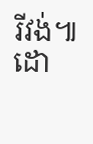រីវង់៕
ដោ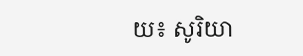យ៖ សូរិយា